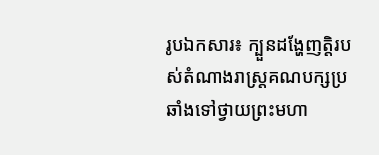រូបឯកសារ៖ ក្បួនដង្ហែញតិ្តរបស់តំណាងរាស្រ្តគណបក្សប្រឆាំងទៅថ្វាយព្រះមហា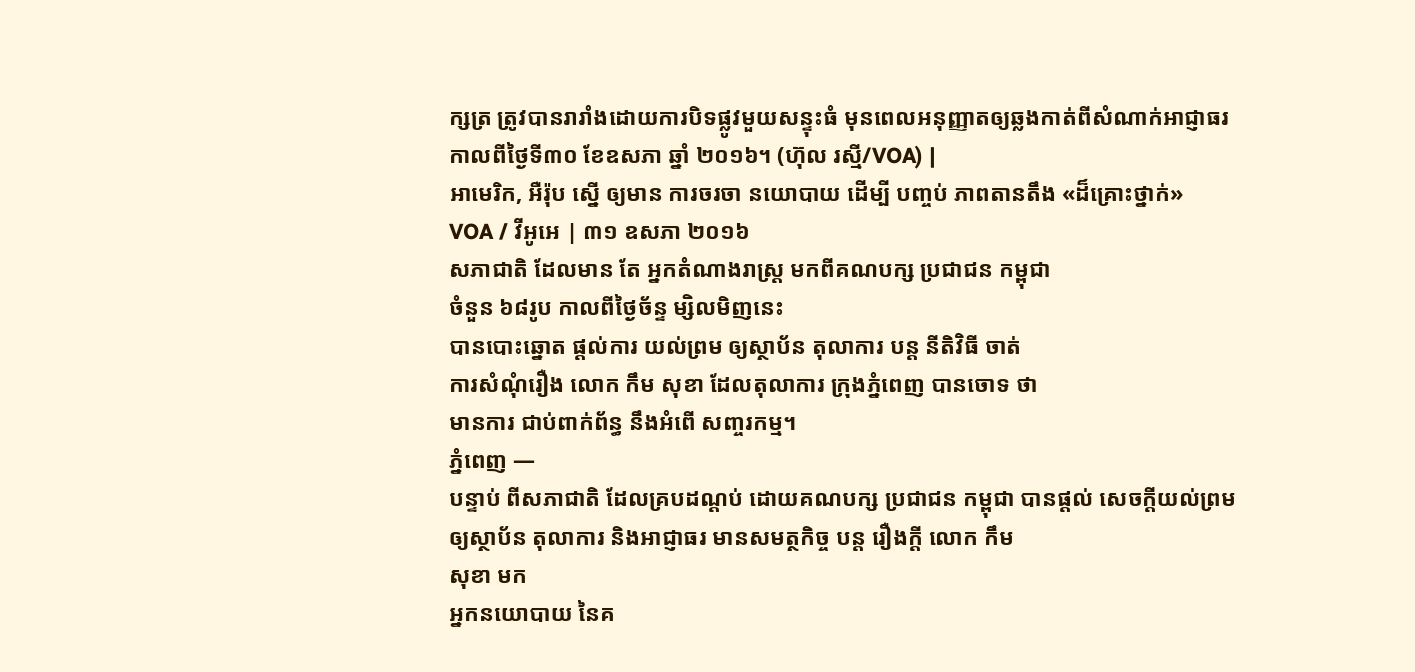ក្សត្រ ត្រូវបានរារាំងដោយការបិទផ្លូវមួយសន្ទុះធំ មុនពេលអនុញ្ញាតឲ្យឆ្លងកាត់ពីសំណាក់អាជ្ញាធរ កាលពីថ្ងៃទី៣០ ខែឧសភា ឆ្នាំ ២០១៦។ (ហ៊ុល រស្មី/VOA) |
អាមេរិក, អឺរ៉ុប ស្នើ ឲ្យមាន ការចរចា នយោបាយ ដើម្បី បញ្ចប់ ភាពតានតឹង «ដ៏គ្រោះថ្នាក់»
VOA / វីអូអេ | ៣១ ឧសភា ២០១៦
សភាជាតិ ដែលមាន តែ អ្នកតំណាងរាស្ត្រ មកពីគណបក្ស ប្រជាជន កម្ពុជា
ចំនួន ៦៨រូប កាលពីថ្ងៃច័ន្ទ ម្សិលមិញនេះ
បានបោះឆ្នោត ផ្តល់ការ យល់ព្រម ឲ្យស្ថាប័ន តុលាការ បន្ត នីតិវិធី ចាត់
ការសំណុំរឿង លោក កឹម សុខា ដែលតុលាការ ក្រុងភ្នំពេញ បានចោទ ថា
មានការ ជាប់ពាក់ព័ន្ធ នឹងអំពើ សញ្ចរកម្ម។
ភ្នំពេញ —
បន្ទាប់ ពីសភាជាតិ ដែលគ្របដណ្តប់ ដោយគណបក្ស ប្រជាជន កម្ពុជា បានផ្តល់ សេចក្តីយល់ព្រម
ឲ្យស្ថាប័ន តុលាការ និងអាជ្ញាធរ មានសមត្ថកិច្ច បន្ត រឿងក្តី លោក កឹម
សុខា មក
អ្នកនយោបាយ នៃគ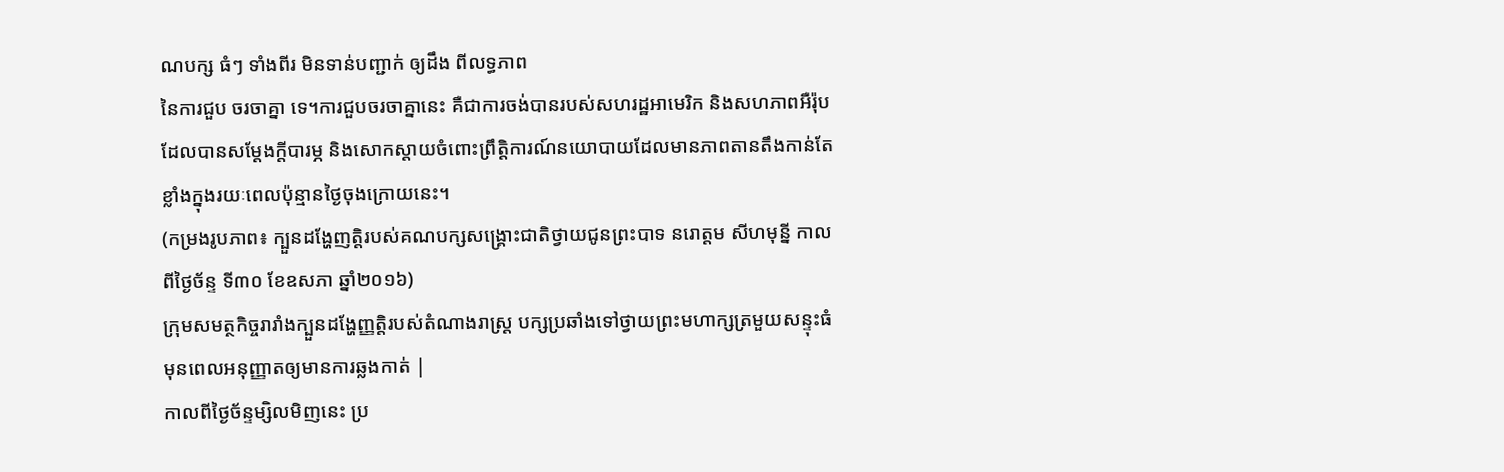ណបក្ស ធំៗ ទាំងពីរ មិនទាន់បញ្ជាក់ ឲ្យដឹង ពីលទ្ធភាព
នៃការជួប ចរចាគ្នា ទេ។ការជួបចរចាគ្នានេះ គឺជាការចង់បានរបស់សហរដ្ឋអាមេរិក និងសហភាពអឺរ៉ុប ដែលបានសម្តែងក្តីបារម្ភ និងសោកស្តាយចំពោះព្រឹត្តិការណ៍នយោបាយដែលមានភាពតានតឹងកាន់តែខ្លាំងក្នុងរយៈពេលប៉ុន្មានថ្ងៃចុងក្រោយនេះ។
(កម្រងរូបភាព៖ ក្បួនដង្ហែញត្តិរបស់គណបក្សសង្គ្រោះជាតិថ្វាយជូនព្រះបាទ នរោត្តម សីហមុន្នី កាលពីថ្ងៃច័ន្ទ ទី៣០ ខែឧសភា ឆ្នាំ២០១៦)
ក្រុមសមត្ថកិច្ចរារាំងក្បួនដង្ហែញ្ញត្តិរបស់តំណាងរាស្រ្ត បក្សប្រឆាំងទៅថ្វាយព្រះមហាក្សត្រមួយសន្ទុះធំ មុនពេលអនុញ្ញាតឲ្យមានការឆ្លងកាត់ |
កាលពីថ្ងៃច័ន្ទម្សិលមិញនេះ ប្រ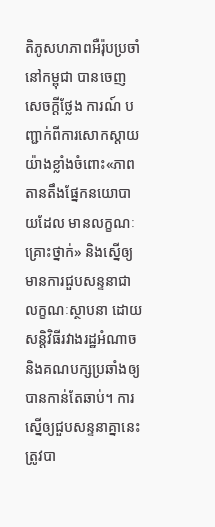តិភូសហភាពអឺរ៉ុបប្រចាំនៅកម្ពុជា បានចេញសេចក្តីថ្លែង ការណ៍ បញ្ជាក់ពីការសោកស្តាយយ៉ាងខ្លាំងចំពោះ«ភាពតានតឹងផ្នែកនយោបាយដែល មានលក្ខណៈគ្រោះថ្នាក់» និងស្នើឲ្យមានការជួបសន្ទនាជាលក្ខណៈស្ថាបនា ដោយសន្តិវិធីរវាងរដ្ឋអំណាច និងគណបក្សប្រឆាំងឲ្យបានកាន់តែឆាប់។ ការស្នើឲ្យជួបសន្ទនាគ្នានេះ ត្រូវបា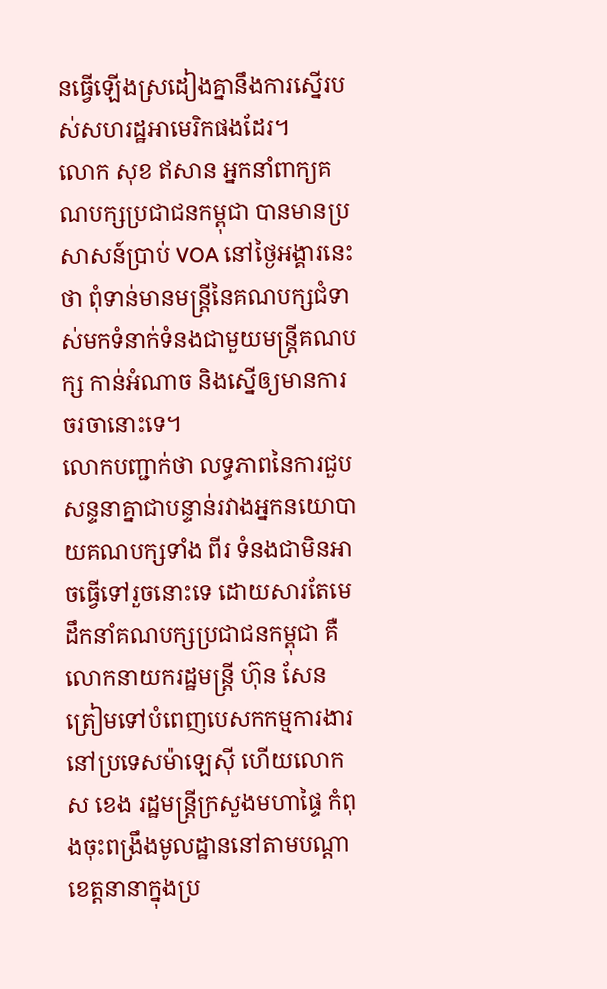នធ្វើឡើងស្រដៀងគ្នានឹងការស្នើរបស់សហរដ្ឋអាមេរិកផងដែរ។
លោក សុខ ឥសាន អ្នកនាំពាក្យគណបក្សប្រជាជនកម្ពុជា បានមានប្រសាសន៍ប្រាប់ VOA នៅថ្ងៃអង្គារនេះថា ពុំទាន់មានមន្ត្រីនៃគណបក្សជំទាស់មកទំនាក់ទំនងជាមួយមន្ត្រីគណបក្ស កាន់អំណាច និងស្នើឲ្យមានការចរចានោះទេ។
លោកបញ្ជាក់ថា លទ្ធភាពនៃការជួបសន្ទនាគ្នាជាបន្ទាន់រវាងអ្នកនយោបាយគណបក្សទាំង ពីរ ទំនងជាមិនអាចធ្វើទៅរួចនោះទេ ដោយសារតែមេដឹកនាំគណបក្សប្រជាជនកម្ពុជា គឺលោកនាយករដ្ឋមន្ត្រី ហ៊ុន សែន ត្រៀមទៅបំពេញបេសកកម្មការងារនៅប្រទេសម៉ាឡេស៊ី ហើយលោក ស ខេង រដ្ឋមន្ត្រីក្រសួងមហាផ្ទៃ កំពុងចុះពង្រឹងមូលដ្ឋាននៅតាមបណ្តាខេត្តនានាក្នុងប្រ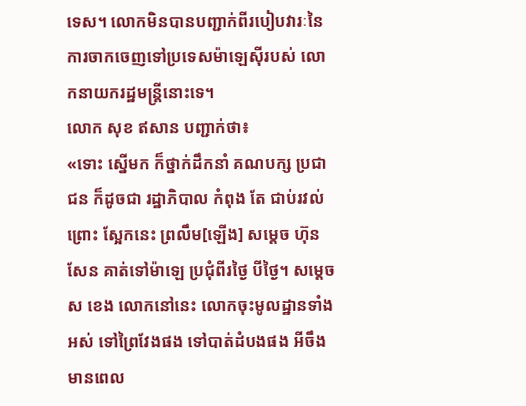ទេស។ លោកមិនបានបញ្ជាក់ពីរបៀបវារៈនៃការចាកចេញទៅប្រទេសម៉ាឡេស៊ីរបស់ លោកនាយករដ្ឋមន្ត្រីនោះទេ។
លោក សុខ ឥសាន បញ្ជាក់ថា៖
«ទោះ ស្នើមក ក៏ថ្នាក់ដឹកនាំ គណបក្ស ប្រជាជន ក៏ដូចជា រដ្ឋាភិបាល កំពុង តែ ជាប់រវល់ ព្រោះ ស្អែកនេះ ព្រលឹម[ឡើង] សម្តេច ហ៊ុន សែន គាត់ទៅម៉ាឡេ ប្រជុំពីរថ្ងៃ បីថ្ងៃ។ សម្តេច ស ខេង លោកនៅនេះ លោកចុះមូលដ្ឋានទាំងអស់ ទៅព្រៃវែងផង ទៅបាត់ដំបងផង អីចឹងមានពេល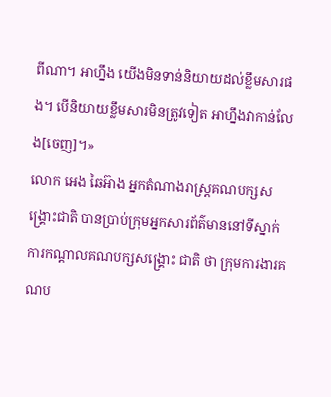ពីណា។ អាហ្នឹង យើងមិនទាន់និយាយដល់ខ្លឹមសារផង។ បើនិយាយខ្លឹមសារមិនត្រូវទៀត អាហ្នឹងវាកាន់លែង[ចេញ]។»
លោក អេង ឆៃអ៊ាង អ្នកតំណាងរាស្ត្រគណបក្សសង្គ្រោះជាតិ បានប្រាប់ក្រុមអ្នកសារព័ត៌មាននៅទីស្នាក់ការកណ្តាលគណបក្សសង្គ្រោះ ជាតិ ថា ក្រុមការងារគណប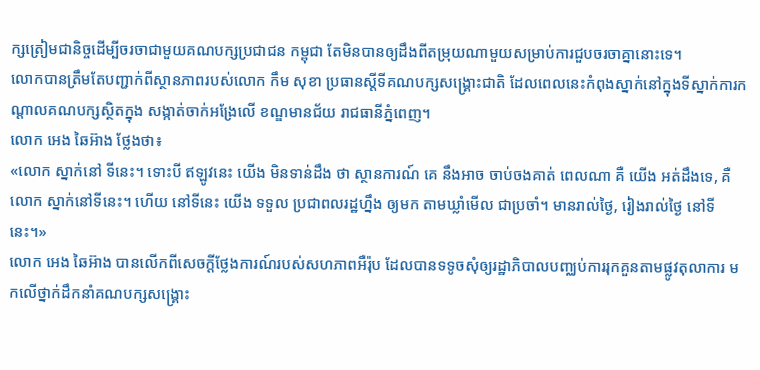ក្សត្រៀមជានិច្ចដើម្បីចរចាជាមួយគណបក្សប្រជាជន កម្ពុជា តែមិនបានឲ្យដឹងពីតម្រុយណាមួយសម្រាប់ការជួបចរចាគ្នានោះទេ។
លោកបានត្រឹមតែបញ្ជាក់ពីស្ថានភាពរបស់លោក កឹម សុខា ប្រធានស្តីទីគណបក្សសង្គ្រោះជាតិ ដែលពេលនេះកំពុងស្នាក់នៅក្នុងទីស្នាក់ការកណ្តាលគណបក្សស្ថិតក្នុង សង្កាត់ចាក់អង្រែលើ ខណ្ឌមានជ័យ រាជធានីភ្នំពេញ។
លោក អេង ឆៃអ៊ាង ថ្លែងថា៖
«លោក ស្នាក់នៅ ទីនេះ។ ទោះបី ឥឡូវនេះ យើង មិនទាន់ដឹង ថា ស្ថានការណ៍ គេ នឹងអាច ចាប់ចងគាត់ ពេលណា គឺ យើង អត់ដឹងទេ, គឺ លោក ស្នាក់នៅទីនេះ។ ហើយ នៅទីនេះ យើង ទទួល ប្រជាពលរដ្ឋហ្នឹង ឲ្យមក តាមឃ្លាំមើល ជាប្រចាំ។ មានរាល់ថ្ងៃ, រៀងរាល់ថ្ងៃ នៅទីនេះ។»
លោក អេង ឆៃអ៊ាង បានលើកពីសេចក្តីថ្លែងការណ៍របស់សហភាពអឺរ៉ុប ដែលបានទទូចសុំឲ្យរដ្ឋាភិបាលបញ្ឈប់ការរុកគួនតាមផ្លូវតុលាការ មកលើថ្នាក់ដឹកនាំគណបក្សសង្គ្រោះ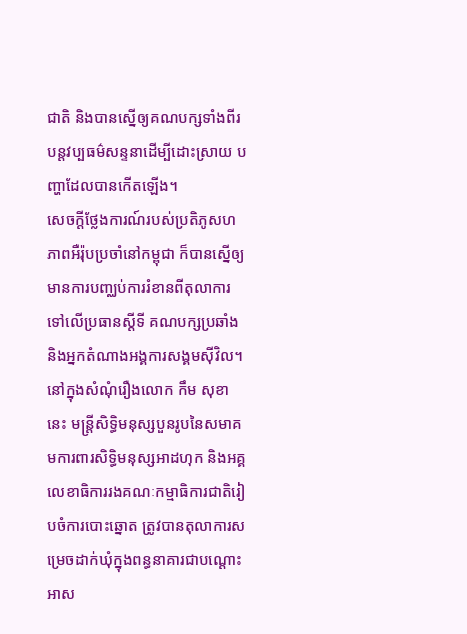ជាតិ និងបានស្នើឲ្យគណបក្សទាំងពីរបន្តវប្បធម៌សន្ទនាដើម្បីដោះស្រាយ បញ្ហាដែលបានកើតឡើង។
សេចក្តីថ្លែងការណ៍របស់ប្រតិភូសហភាពអឺរ៉ុបប្រចាំនៅកម្ពុជា ក៏បានស្នើឲ្យមានការបញ្ឈប់ការរំខានពីតុលាការទៅលើប្រធានស្តីទី គណបក្សប្រឆាំង និងអ្នកតំណាងអង្គការសង្គមស៊ីវិល។ នៅក្នុងសំណុំរឿងលោក កឹម សុខា នេះ មន្ត្រីសិទ្ធិមនុស្សបួនរូបនៃសមាគមការពារសិទ្ធិមនុស្សអាដហុក និងអគ្គលេខាធិការរងគណៈកម្មាធិការជាតិរៀបចំការបោះឆ្នោត ត្រូវបានតុលាការសម្រេចដាក់ឃុំក្នុងពន្ធនាគារជាបណ្តោះអាស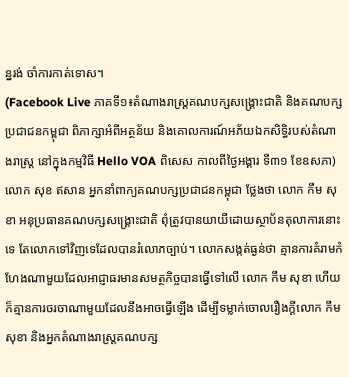ន្នរង់ ចាំការកាត់ទោស។
(Facebook Live ភាគទី១៖តំណាងរាស្ត្រគណបក្សសង្គ្រោះជាតិ និងគណបក្សប្រជាជនកម្ពុជា ពិភាក្សាអំពីអត្ថន័យ និងគោលការណ៍អភ័យឯកសិទ្ធិរបស់តំណាងរាស្ត្រ នៅក្នុងកម្មវិធី Hello VOA ពិសេស កាលពីថ្ងៃអង្គារ ទី៣១ ខែឧសភា)
លោក សុខ ឥសាន អ្នកនាំពាក្យគណបក្សប្រជាជនកម្ពុជា ថ្លែងថា លោក កឹម សុខា អនុប្រធានគណបក្សសង្គ្រោះជាតិ ពុំត្រូវបានយាយីដោយស្ថាប័នតុលាការនោះទេ តែលោកទៅវិញទេដែលបានរំលោភច្បាប់។ លោកសង្កត់ធ្ងន់ថា គ្មានការគំរាមកំហែងណាមួយដែលអាជ្ញាធរមានសមត្ថកិច្ចបានធ្វើទៅលើ លោក កឹម សុខា ហើយក៏គ្មានការចរចាណាមួយដែលនឹងអាចធ្វើឡើង ដើម្បីទម្លាក់ចោលរឿងក្តីលោក កឹម សុខា និងអ្នកតំណាងរាស្ត្រគណបក្ស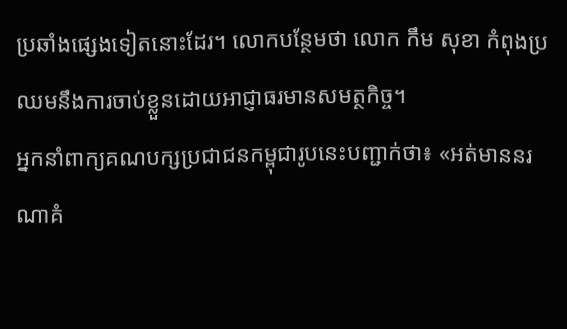ប្រឆាំងផ្សេងទៀតនោះដែរ។ លោកបន្ថែមថា លោក កឹម សុខា កំពុងប្រឈមនឹងការចាប់ខ្លួនដោយអាជ្ញាធរមានសមត្ថកិច្ច។
អ្នកនាំពាក្យគណបក្សប្រជាជនកម្ពុជារូបនេះបញ្ជាក់ថា៖ «អត់មាននរណាគំ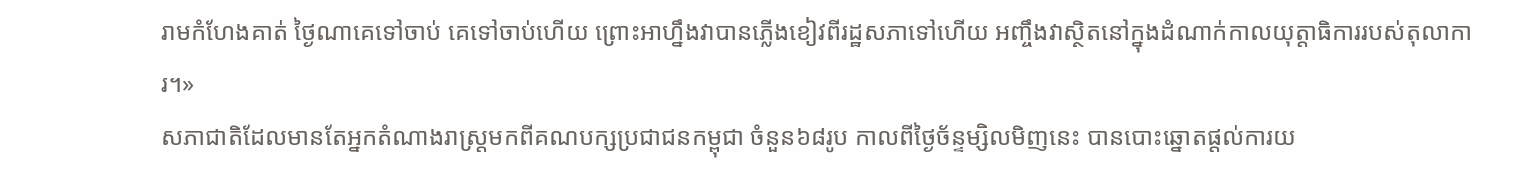រាមកំហែងគាត់ ថ្ងៃណាគេទៅចាប់ គេទៅចាប់ហើយ ព្រោះអាហ្នឹងវាបានភ្លើងខៀវពីរដ្ឋសភាទៅហើយ អញ្ចឹងវាស្ថិតនៅក្នុងដំណាក់កាលយុត្តាធិការរបស់តុលាការ។»
សភាជាតិដែលមានតែអ្នកតំណាងរាស្ត្រមកពីគណបក្សប្រជាជនកម្ពុជា ចំនួន៦៨រូប កាលពីថ្ងៃច័ន្ទម្សិលមិញនេះ បានបោះឆ្នោតផ្តល់ការយ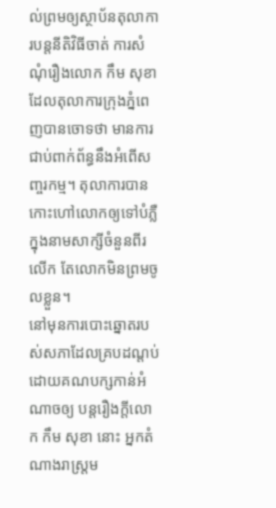ល់ព្រមឲ្យស្ថាប័នតុលាការបន្តនីតិវិធីចាត់ ការសំណុំរឿងលោក កឹម សុខា ដែលតុលាការក្រុងភ្នំពេញបានចោទថា មានការជាប់ពាក់ព័ន្ធនឹងអំពើសញ្ចរកម្ម។ តុលាការបានកោះហៅលោកឲ្យទៅបំភ្លឺក្នុងនាមសាក្សីចំនួនពីរលើក តែលោកមិនព្រមចូលខ្លួន។
នៅមុនការបោះឆ្នោតរបស់សភាដែលគ្របដណ្តប់ដោយគណបក្សកាន់អំណាចឲ្យ បន្តរឿងក្តីលោក កឹម សុខា នោះ អ្នកតំណាងរាស្ត្រម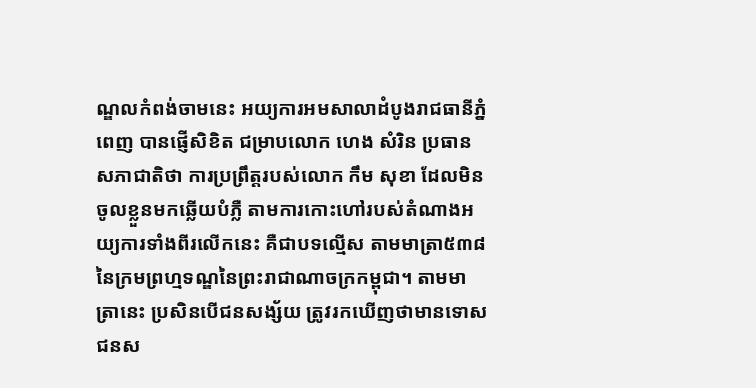ណ្ឌលកំពង់ចាមនេះ អយ្យការអមសាលាដំបូងរាជធានីភ្នំពេញ បានផ្ញើសិខិត ជម្រាបលោក ហេង សំរិន ប្រធានសភាជាតិថា ការប្រព្រឹត្តរបស់លោក កឹម សុខា ដែលមិនចូលខ្លួនមកឆ្លើយបំភ្លឺ តាមការកោះហៅរបស់តំណាងអយ្យការទាំងពីរលើកនេះ គឺជាបទល្មើស តាមមាត្រា៥៣៨នៃក្រមព្រហ្មទណ្ឌនៃព្រះរាជាណាចក្រកម្ពុជា។ តាមមាត្រានេះ ប្រសិនបើជនសង្ស័យ ត្រូវរកឃើញថាមានទោស ជនស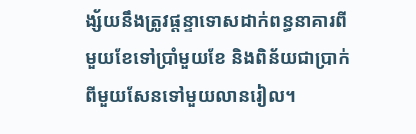ង្ស័យនឹងត្រូវផ្តន្ទាទោសដាក់ពន្ធនាគារពីមួយខែទៅប្រាំមួយខែ និងពិន័យជាប្រាក់ ពីមួយសែនទៅមួយលានរៀល។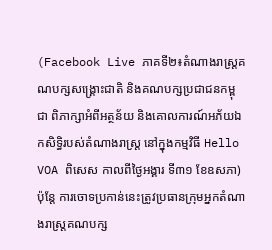(Facebook Live ភាគទី២៖តំណាងរាស្ត្រគណបក្សសង្គ្រោះជាតិ និងគណបក្សប្រជាជនកម្ពុជា ពិភាក្សាអំពីអត្ថន័យ និងគោលការណ៍អភ័យឯកសិទ្ធិរបស់តំណាងរាស្ត្រ នៅក្នុងកម្មវិធី Hello VOA ពិសេស កាលពីថ្ងៃអង្គារ ទី៣១ ខែឧសភា)
ប៉ុន្តែ ការចោទប្រកាន់នេះត្រូវប្រធានក្រុមអ្នកតំណាងរាស្ត្រគណបក្ស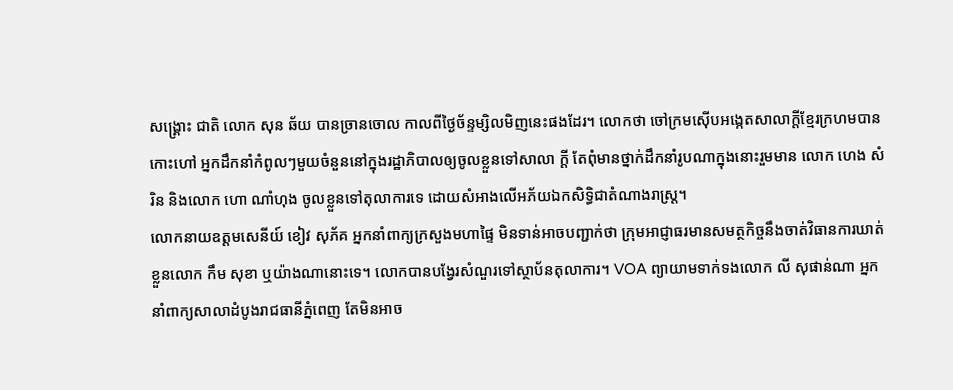សង្គ្រោះ ជាតិ លោក សុន ឆ័យ បានច្រានចោល កាលពីថ្ងៃច័ន្ទម្សិលមិញនេះផងដែរ។ លោកថា ចៅក្រមស៊ើបអង្កេតសាលាក្តីខ្មែរក្រហមបានកោះហៅ អ្នកដឹកនាំកំពូលៗមួយចំនួននៅក្នុងរដ្ឋាភិបាលឲ្យចូលខ្លួនទៅសាលា ក្តី តែពុំមានថ្នាក់ដឹកនាំរូបណាក្នុងនោះរួមមាន លោក ហេង សំរិន និងលោក ហោ ណាំហុង ចូលខ្លួនទៅតុលាការទេ ដោយសំអាងលើអភ័យឯកសិទ្ធិជាតំណាងរាស្ត្រ។
លោកនាយឧត្តមសេនីយ៍ ខៀវ សុភ័គ អ្នកនាំពាក្យក្រសួងមហាផ្ទៃ មិនទាន់អាចបញ្ជាក់ថា ក្រុមអាជ្ញាធរមានសមត្ថកិច្ចនឹងចាត់វិធានការឃាត់ខ្លួនលោក កឹម សុខា ឬយ៉ាងណានោះទេ។ លោកបានបង្វែរសំណួរទៅស្ថាប័នតុលាការ។ VOA ព្យាយាមទាក់ទងលោក លី សុផាន់ណា អ្នកនាំពាក្យសាលាដំបូងរាជធានីភ្នំពេញ តែមិនអាច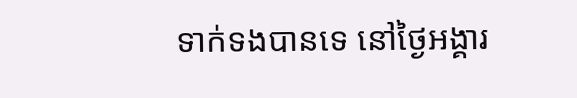ទាក់ទងបានទេ នៅថ្ងៃអង្គារ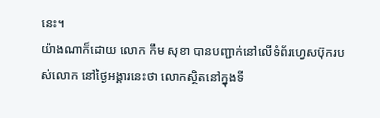នេះ។
យ៉ាងណាក៏ដោយ លោក កឹម សុខា បានបញ្ជាក់នៅលើទំព័រហ្វេសប៊ុករបស់លោក នៅថ្ងៃអង្គារនេះថា លោកស្ថិតនៅក្នុងទី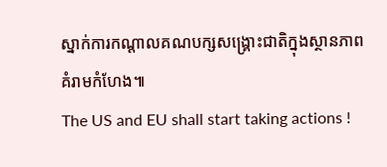ស្នាក់ការកណ្តាលគណបក្សសង្គ្រោះជាតិក្នុងស្ថានភាព គំរាមកំហែង៕
The US and EU shall start taking actions !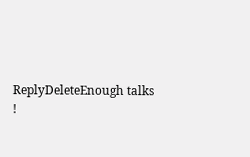ReplyDeleteEnough talks !